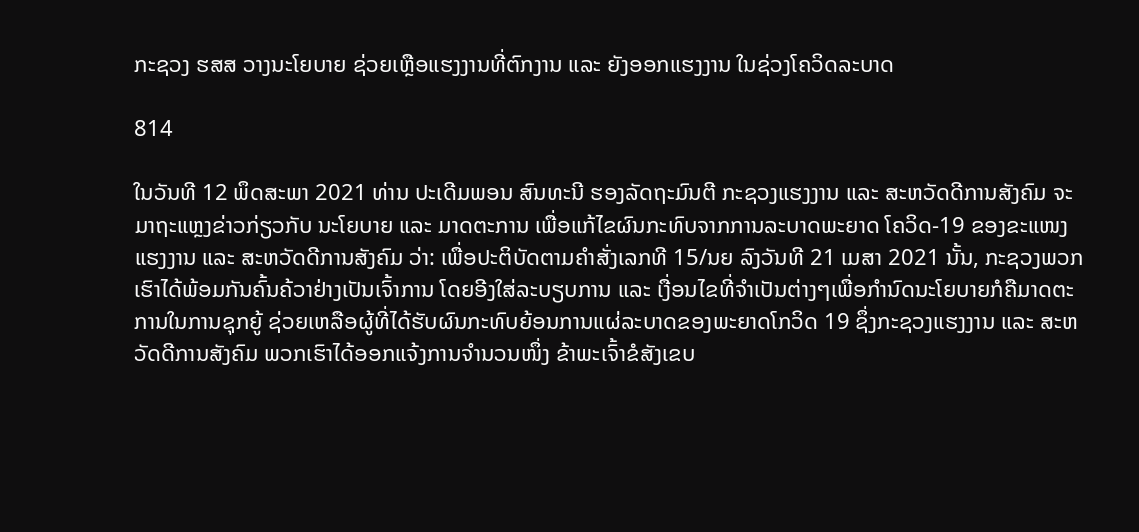ກະຊວງ ຮສສ ວາງນະໂຍບາຍ ຊ່ວຍເຫຼືອແຮງງານທີ່ຕົກງານ ແລະ ຍັງອອກແຮງງານ ໃນຊ່ວງໂຄວິດລະບາດ

814

ໃນວັນທີ 12 ພຶດສະພາ 2021 ທ່ານ ປະເດີມພອນ ສົນທະນີ ຮອງລັດຖະມົນຕີ ກະຊວງແຮງງານ ແລະ ສະຫວັດດີການສັງຄົມ ຈະມາຖະແຫຼງຂ່າວກ່ຽວກັບ ນະໂຍບາຍ ແລະ ມາດຕະການ ເພື່ອແກ້ໄຂຜົນກະທົບຈາກການລະບາດພະຍາດ ໂຄວິດ-19 ຂອງຂະແໜງ ແຮງງານ ແລະ ສະຫວັດດີການສັງຄົມ ວ່າ: ເພື່ອປະຕິບັດຕາມຄຳສັ່ງເລກທີ 15/ນຍ ລົງວັນທີ 21 ເມສາ 2021 ນັ້ນ, ກະຊວງພວກເຮົາໄດ້ພ້ອມກັນຄົ້ນຄ້ວາຢ່າງເປັນເຈົ້າການ ໂດຍອີງໃສ່ລະບຽບການ ແລະ ເງື່ອນໄຂທີ່ຈຳເປັນຕ່າງໆເພື່ອກຳນົດນະໂຍບາຍກໍຄືມາດຕະການໃນການຊຸກຍູ້ ຊ່ວຍເຫລືອຜູ້ທີ່ໄດ້ຮັບຜົນກະທົບຍ້ອນການແຜ່ລະບາດຂອງພະຍາດໂກວິດ 19 ຊຶ່ງກະຊວງແຮງງານ ແລະ ສະຫວັດດີການສັງຄົມ ພວກເຮົາໄດ້ອອກແຈ້ງການຈຳນວນໜຶ່ງ ຂ້າພະເຈົ້າຂໍສັງເຂບ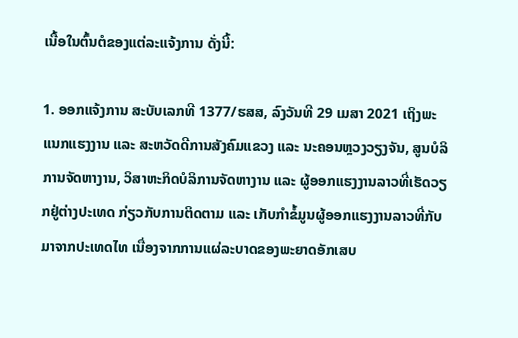ເນື້ອໃນຕົ້ນຕໍຂອງແຕ່ລະແຈ້ງການ ດັ່ງນີ້:

1. ອອກແຈ້ງການ ສະບັບເລກທີ 1377/ຮສສ, ລົງວັນທີ 29 ເມສາ 2021 ເຖິງພະແນກແຮງງານ ແລະ ສະຫວັດດີການສັງຄົມແຂວງ ແລະ ນະຄອນຫຼວງວຽງຈັນ, ສູນບໍລິການຈັດຫາງານ, ວິສາຫະກິດບໍລິການຈັດຫາງານ ແລະ ຜູ້ອອກແຮງງານລາວທີ່ເຮັດວຽກຢູ່ຕ່າງປະເທດ ກ່ຽວກັບການຕິດຕາມ ແລະ ເກັບກຳຂໍ້ມູນຜູ້ອອກແຮງງານລາວທີ່ກັບມາຈາກປະເທດໄທ ເນື່ອງຈາກການແຜ່ລະບາດຂອງພະຍາດອັກເສບ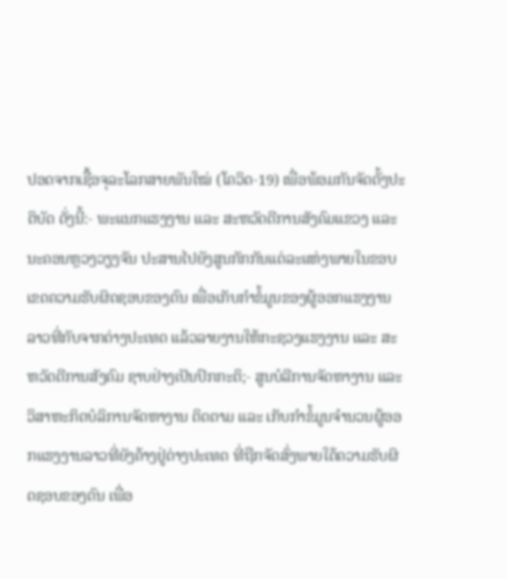ປອດຈາກເຊື້ອຈຸລະໂລກສາຍພັນໃໝ່ (ໂຄວິດ-19) ເພື່ອພ້ອມກັນຈັດຕັ້ງປະຕິບັດ ດັ່ງນີ້:- ພະແນກແຮງງານ ແລະ ສະຫວັດດີການສັງຄົມແຂວງ ແລະ ນະຄອນຫຼວງວຽງຈັນ ປະສານໄປຍັງສູນກັກກັນແຕ່ລະແຫ່ງພາຍໃນຂອບເຂດຄວາມຮັບຜິດຊອບຂອງຕົນ ເພື່ອເກັບກຳຂໍ້ມູນຂອງຜູ້ອອກແຮງງານລາວທີ່ກັບຈາກຕ່າງປະເທດ ແລ້ວລາຍງານໃຫ້ກະຊວງແຮງງານ ແລະ ສະຫວັດດີການສັງຄົມ ຊາບຢ່າງເປັນປົກກະຕິ;- ສູນບໍລີການຈັດຫາງານ ແລະ ວິສາຫະກິດບໍລິການຈັດຫາງານ ຕິດຕາມ ແລະ ເກັບກຳຂໍ້ມູນຈຳນວນຜູ້ອອກແຮງງານລາວທີ່ຍັງຄ້າງຢູ່ຕ່າງປະເທດ ທີ່ຖືກຈັດສົ່ງພາຍໃຕ້ຄວາມຮັບຜິດຊອບຂອງຕົນ ເພື່ອ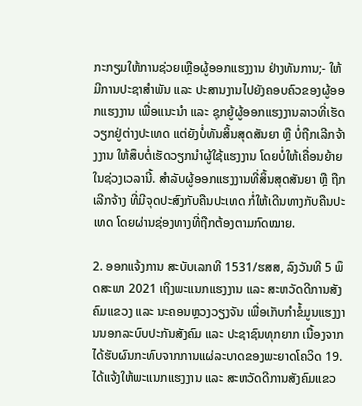ກະກຽມໃຫ້ການຊ່ວຍເຫຼືອຜູ້ອອກແຮງງານ ຢ່າງທັນການ;- ໃຫ້ມີການປະຊາສໍາພັນ ແລະ ປະສານງານໄປຍັງຄອບຄົວຂອງຜູ້ອອກແຮງງານ ເພື່ອແນະນໍາ ແລະ ຊຸກຍູ້ຜູ້ອອກແຮງງານລາວທີ່ເຮັດວຽກຢູ່ຕ່າງປະເທດ ແຕ່ຍັງບໍ່ທັນສິ້ນສຸດສັນຍາ ຫຼື ບໍ່ຖືກເລີກຈ້າງງານ ໃຫ້ສຶບຕໍ່ເຮັດວຽກນຳຜູ້ໃຊ້ແຮງງານ ໂດຍບໍ່ໃຫ້ເຄື່ອນຍ້າຍໃນຊ່ວງເວລານີ້. ສຳລັບຜູ້ອອກແຮງງານທີ່ສິ້ນສຸດສັນຍາ ຫຼື ຖືກເລີກຈ້າງ ທີ່ມີຈຸດປະສົງກັບຄືນປະເທດ ກໍ່ໃຫ້ເດີນທາງກັບຄືນປະເທດ ໂດຍຜ່ານຊ່ອງທາງທີ່ຖືກຕ້ອງຕາມກົດໝາຍ.

2. ອອກແຈ້ງການ ສະບັບເລກທີ 1531/ຮສສ, ລົງວັນທີ 5 ພຶດສະພາ 2021 ເຖິງພະແນກແຮງງານ ແລະ ສະຫວັດດີການສັງຄົມແຂວງ ແລະ ນະຄອນຫຼວງວຽງຈັນ ເພື່ອເກັບກຳຂໍ້ມູນແຮງງານນອກລະບົບປະກັນສັງຄົມ ແລະ ປະຊາຊົນທຸກຍາກ ເນື້ອງຈາກໄດ້ຮັບຜົນກະທົບຈາກການແຜ່ລະບາດຂອງພະຍາດໂຄວິດ 19. ໄດ້ແຈ້ງໃຫ້ພະແນກແຮງງານ ແລະ ສະຫວັດດີການສັງຄົມແຂວ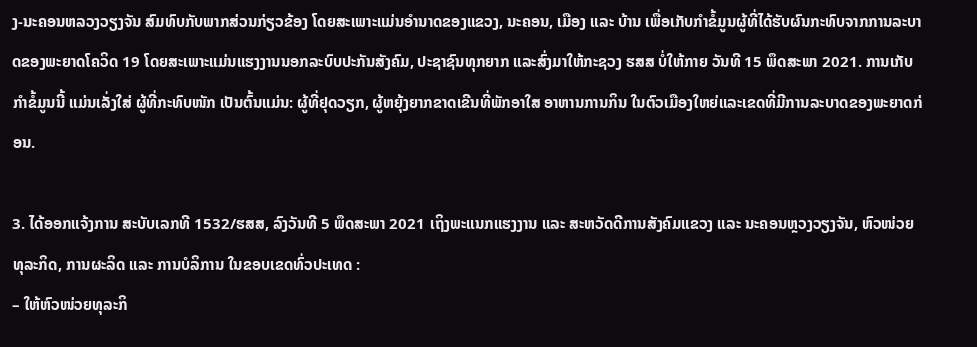ງ-ນະຄອນຫລວງວຽງຈັນ ສົມທົບກັບພາກສ່ວນກ່ຽວຂ້ອງ ໂດຍສະເພາະແມ່ນອຳນາດຂອງແຂວງ, ນະຄອນ, ເມືອງ ແລະ ບ້ານ ເພື່ອເກັບກຳຂໍ້ມູນຜູ້ທີ່ໄດ້ຮັບຜົນກະທົບຈາກການລະບາດຂອງພະຍາດໂຄວິດ 19 ໂດຍສະເພາະແມ່ນແຮງງານນອກລະບົບປະກັນສັງຄົມ, ປະຊາຊົນທຸກຍາກ ແລະສົ່ງມາໃຫ້ກະຊວງ ຮສສ ບໍ່ໃຫ້ກາຍ ວັນທີ 15 ພຶດສະພາ 2021. ການເກັບກຳຂໍ້ມູນນີ້ ແມ່ນເລັ່ງໃສ່ ຜູ້ທີ່ກະທົບໜັກ ເປັນຕົ້ນແມ່ນ: ຜູ້ທີ່ຢຸດວຽກ, ຜູ້ຫຍຸ້ງຍາກຂາດເຂີນທີ່ພັກອາໃສ ອາຫານການກິນ ໃນຕົວເມືອງໃຫຍ່ແລະເຂດທີ່ມີການລະບາດຂອງພະຍາດກ່ອນ.

3. ໄດ້ອອກແຈ້ງການ ສະບັບເລກທີ 1532/ຮສສ, ລົງວັນທີ 5 ພຶດສະພາ 2021 ເຖິງພະແນກແຮງງານ ແລະ ສະຫວັດດີການສັງຄົມແຂວງ ແລະ ນະຄອນຫຼວງວຽງຈັນ, ຫົວໜ່ວຍທຸລະກິດ, ການຜະລິດ ແລະ ການບໍລິການ ໃນຂອບເຂດທົ່ວປະເທດ :
– ໃຫ້ຫົວໜ່ວຍທຸລະກິ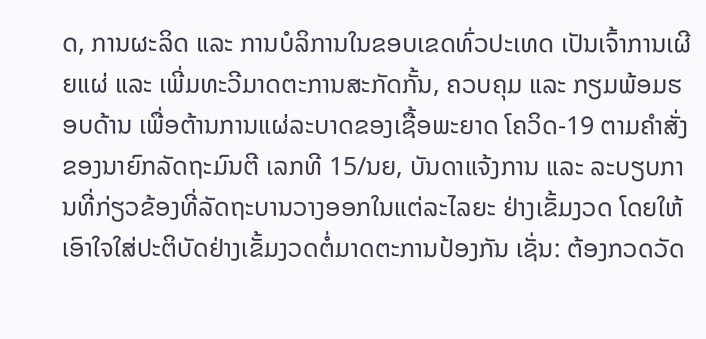ດ, ການຜະລິດ ແລະ ການບໍລິການໃນຂອບເຂດທົ່ວປະເທດ ເປັນເຈົ້າການເຜີຍແຜ່ ແລະ ເພີ່ມທະວີມາດຕະການສະກັດກັ້ນ, ຄວບຄຸມ ແລະ ກຽມພ້ອມຮອບດ້ານ ເພື່ອຕ້ານການແຜ່ລະບາດຂອງເຊື້ອພະຍາດ ໂຄວິດ-19 ຕາມຄໍາສັ່ງຂອງນາຍົກລັດຖະມົນຕີ ເລກທີ 15/ນຍ, ບັນດາແຈ້ງການ ແລະ ລະບຽບການທີ່ກ່ຽວຂ້ອງທີ່ລັດຖະບານວາງອອກໃນແຕ່ລະໄລຍະ ຢ່າງເຂັ້ມງວດ ໂດຍໃຫ້ເອົາໃຈໃສ່ປະຕິບັດຢ່າງເຂັ້ມງວດຕໍ່ມາດຕະການປ້ອງກັນ ເຊັ່ນ: ຕ້ອງກວດວັດ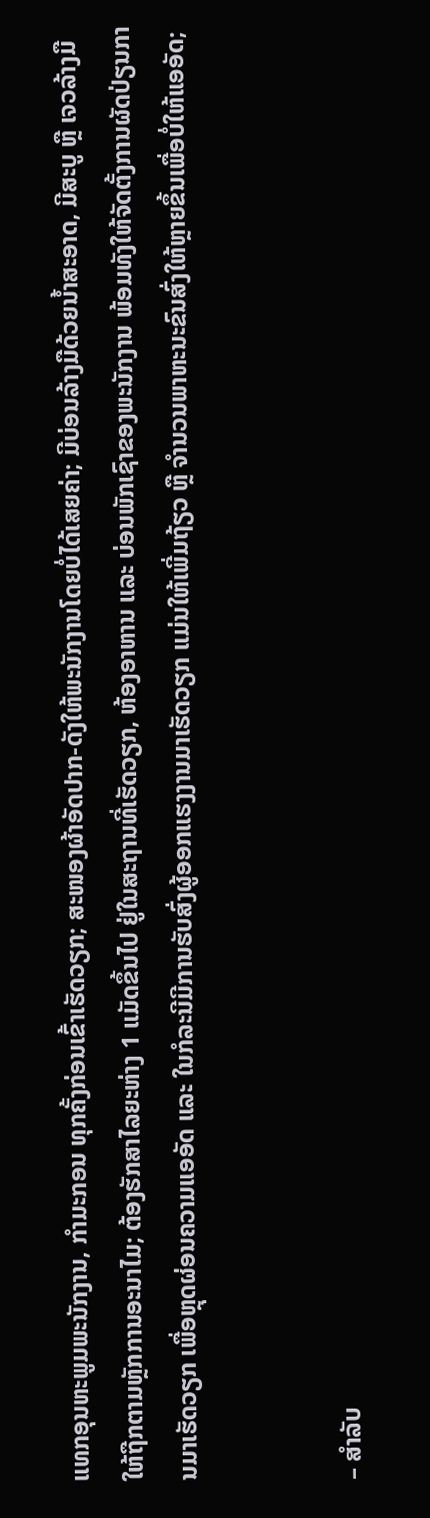ແທກອຸນຫະພູມພະນັກງານ, ກໍາມະກອນ ທຸກຄັ້ງກ່ອນເຂົ້າເຮັດວຽກ; ສະໜອງຜ້າອັດປາກ-ດັງໃຫ້ພະນັກງານໂດຍບໍ່ໄດ້ເສຍຄ່າ; ມີບ່ອນລ້າງມືດ້ວຍນໍ້າສະອາດ, ມີສະບູ ຫຼື ເຈວລ້າງມື ໃຫ້ຖືກຕາມຫຼັກການອະນາໄມ; ຕ້ອງຮັກສາໄລຍະຫ່າງ 1 ແມັດຂຶ້ນໄປ ຢູ່ໃນສະຖານທີ່ເຮັດວຽກ, ຫ້ອງອາຫານ ແລະ ບ່ອນພັກເຊົາຂອງພະນັກງານ ພ້ອມທັງໃຫ້ຈັດຕັ້ງການຜັດປ່ຽນການມາເຮັດວຽກ ເພື່ອຫຼຸດຜ່ອນຄວາມແອອັດ ແລະ ໃນກໍລະນີມີການຮັບສົ່ງຜູ້ອອກແຮງງານມາເຮັດວຽກ ແມ່ນໃຫ້ເພີ່ມຖ້ຽວ ຫຼື ຈໍານວນພາຫະນະຂົນສົ່ງໃຫ້ຫຼາຍຂຶ້ນເພື່ອບໍ່ໃຫ້ແອອັດ;


– ສໍາລັບ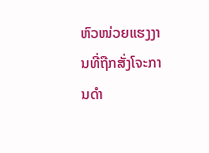ຫົວໜ່ວຍແຮງງານທີ່ຖືກສັ່ງໂຈະການດໍາ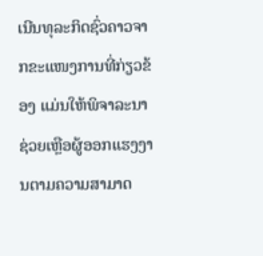ເນີນທຸລະກິດຊົ່ວຄາວຈາກຂະແໜງການທີ່ກ່ຽວຂ້ອງ ແມ່ນໃຫ້ພິຈາລະນາຊ່ວຍເຫຼືອຜູ້ອອກແຮງງານຕາມຄວາມສາມາດ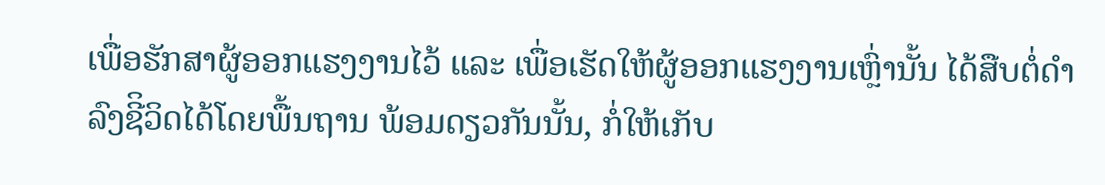ເພື່ອຮັກສາຜູ້ອອກແຮງງານໄວ້ ແລະ ເພື່ອເຮັດໃຫ້ຜູ້ອອກແຮງງານເຫຼົ່ານັ້ນ ໄດ້ສືບຕໍ່ດໍາລົງຊີິວິດໄດ້ໂດຍພື້ນຖານ ພ້ອມດຽວກັນນັ້ນ, ກໍ່ໃຫ້ເກັບ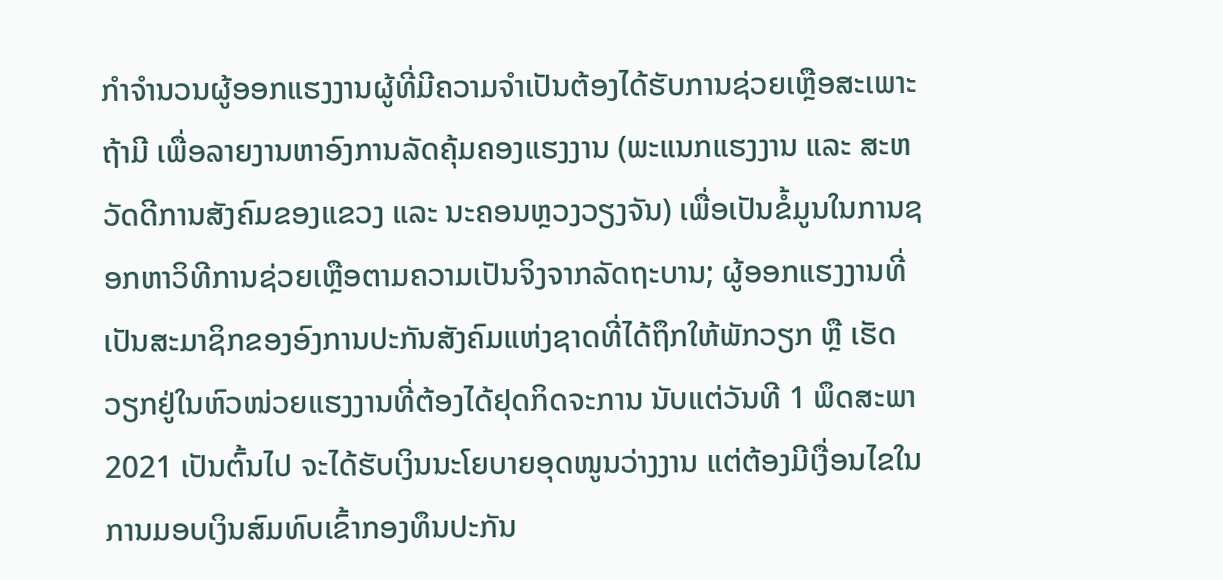ກໍາຈໍານວນຜູ້ອອກແຮງງານຜູ້ທີ່ມີຄວາມຈໍາເປັນຕ້ອງໄດ້ຮັບການຊ່ວຍເຫຼືອສະເພາະຖ້າມີ ເພື່ອລາຍງານຫາອົງການລັດຄຸ້ມຄອງແຮງງານ (ພະແນກແຮງງານ ແລະ ສະຫວັດດີການສັງຄົມຂອງແຂວງ ແລະ ນະຄອນຫຼວງວຽງຈັນ) ເພື່ອເປັນຂໍ້ມູນໃນການຊອກຫາວິທີການຊ່ວຍເຫຼືອຕາມຄວາມເປັນຈິງຈາກລັດຖະບານ; ຜູ້ອອກແຮງງານທີ່ເປັນສະມາຊິກຂອງອົງການປະກັນສັງຄົມແຫ່ງຊາດທີ່ໄດ້ຖຶກໃຫ້ພັກວຽກ ຫຼື ເຮັດວຽກຢູ່ໃນຫົວໜ່ວຍແຮງງານທີ່ຕ້ອງໄດ້ຢຸດກິດຈະການ ນັບແຕ່ວັນທີ 1 ພຶດສະພາ 2021 ເປັນຕົ້ນໄປ ຈະໄດ້ຮັບເງິນນະໂຍບາຍອຸດໜູນວ່າງງານ ແຕ່ຕ້ອງມີເງື່ອນໄຂໃນການມອບເງິນສົມທົບເຂົ້າກອງທຶນປະກັນ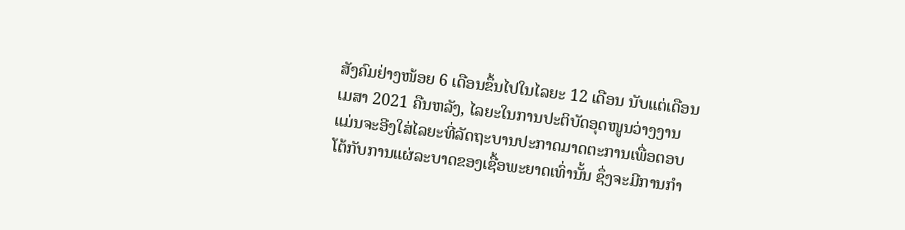ສັງຄົມຢ່າງໜ້ອຍ 6 ເດືອນຂຶ້ນໄປໃນໄລຍະ 12 ເດືອນ ນັບແຕ່ເດືອນ ເມສາ 2021 ຄືນຫລັງ, ໄລຍະໃນການປະຕິບັດອຸດໜູນວ່າງງານ ແມ່ນຈະອີງໃສ່ໄລຍະທີ່ລັດຖະບານປະກາດມາດຕະການເພື່ອຕອບໂຕ້ກັບການແຜ່ລະບາດຂອງເຊື້ອພະຍາດເທົ່ານັ້ນ ຊຶ່ງຈະມີການກຳ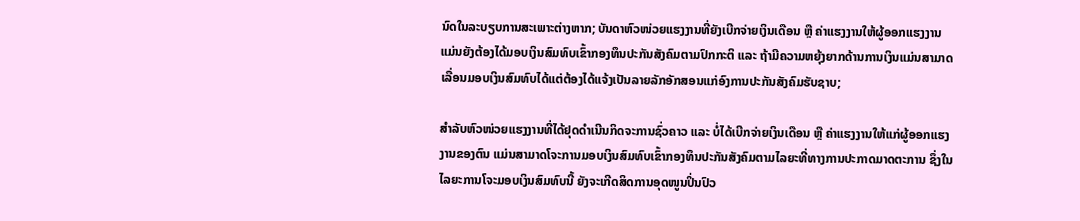ນົດໃນລະບຽບການສະເພາະຕ່າງຫາກ; ບັນດາຫົວໜ່ວຍແຮງງານທີ່ຍັງເບີກຈ່າຍເງິນເດືອນ ຫຼື ຄ່າແຮງງານໃຫ້ຜູ້ອອກແຮງງານ ແມ່ນຍັງຕ້ອງໄດ້ມອບເງິນສົມທົບເຂົ້າກອງທຶນປະກັນສັງຄົມຕາມປົກກະຕິ ແລະ ຖ້າມີຄວາມຫຍຸ້ງຍາກດ້ານການເງິນແມ່ນສາມາດເລື່ອນມອບເງິນສົມທົບໄດ້ແຕ່ຕ້ອງໄດ້ແຈ້ງເປັນລາຍລັກອັກສອນແກ່ອົງການປະກັນສັງຄົມຮັບຊາບ;

ສຳລັບຫົວໜ່ວຍແຮງງານທີ່ໄດ້ຢຸດດໍາເນີນກິດຈະການຊົ່ວຄາວ ແລະ ບໍ່ໄດ້ເບີກຈ່າຍເງິນເດືອນ ຫຼື ຄ່າແຮງງານໃຫ້ແກ່ຜູ້ອອກແຮງງານຂອງຕົນ ແມ່ນສາມາດໂຈະການມອບເງິນສົມທົບເຂົ້າກອງທຶນປະກັນສັງຄົມຕາມໄລຍະທີ່ທາງການປະກາດມາດຕະການ ຊຶ່ງໃນໄລຍະການໂຈະມອບເງິນສົມທົບນີ້ ຍັງຈະເກີດສິດການອຸດໜູນປິ່ນປົວ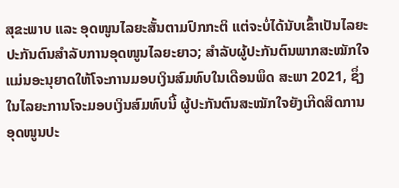ສຸຂະພາບ ແລະ ອຸດໜູນໄລຍະສັ້ນຕາມປົກກະຕິ ແຕ່ຈະບໍ່ໄດ້ນັບເຂົ້າເປັນໄລຍະປະກັນຕົນສຳລັບການອຸດໜູນໄລຍະຍາວ; ສໍາລັບຜູ້ປະກັນຕົນພາກສະໝັກໃຈ ແມ່ນອະນຸຍາດໃຫ້ໂຈະການມອບເງິນສົມທົບໃນເດືອນພຶດ ສະພາ 2021, ຊຶ່ງໃນໄລຍະການໂຈະມອບເງິນສົມທົບນີ້ ຜູ້ປະກັນຕົນສະໝັກໃຈຍັງເກີດສິດການອຸດໜູນປະ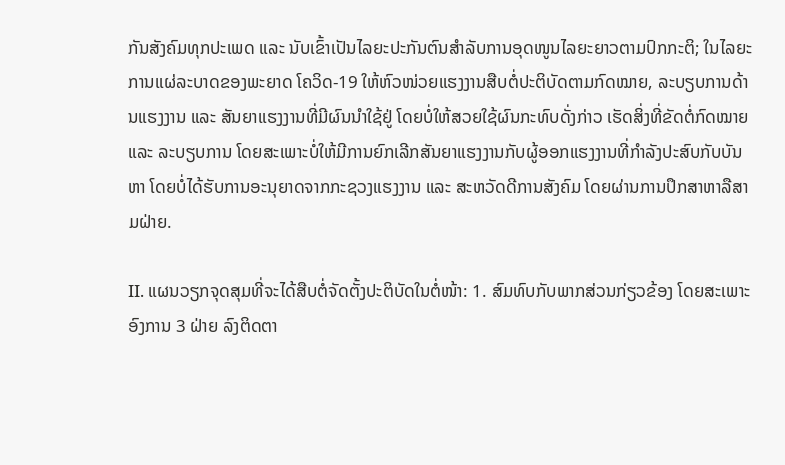ກັນສັງຄົມທຸກປະເພດ ແລະ ນັບເຂົ້າເປັນໄລຍະປະກັນຕົນສຳລັບການອຸດໜູນໄລຍະຍາວຕາມປົກກະຕິ; ໃນໄລຍະການແຜ່ລະບາດຂອງພະຍາດ ໂຄວິດ-19 ໃຫ້ຫົວໜ່ວຍແຮງງານສືບຕໍ່ປະຕິບັດຕາມກົດໝາຍ, ລະບຽບການດ້ານແຮງງານ ແລະ ສັນຍາແຮງງານທີ່ມີຜົນນຳໃຊ້ຢູ່ ໂດຍບໍ່ໃຫ້ສວຍໃຊ້ຜົນກະທົບດັ່ງກ່າວ ເຮັດສິ່ງທີ່ຂັດຕໍ່ກົດໝາຍ ແລະ ລະບຽບການ ໂດຍສະເພາະບໍ່ໃຫ້ມີການຍົກເລີກສັນຍາແຮງງານກັບຜູ້ອອກແຮງງານທີ່ກຳລັງປະສົບກັບບັນຫາ ໂດຍບໍ່ໄດ້ຮັບການອະນຸຍາດຈາກກະຊວງແຮງງານ ແລະ ສະຫວັດດີການສັງຄົມ ໂດຍຜ່ານການປຶກສາຫາລືສາມຝ່າຍ.

II. ແຜນວຽກຈຸດສຸມທີ່ຈະໄດ້ສືບຕໍ່ຈັດຕັ້ງປະຕິບັດໃນຕໍ່ໜ້າ: 1. ສົມທົບກັບພາກສ່ວນກ່ຽວຂ້ອງ ໂດຍສະເພາະ ອົງການ 3 ຝ່າຍ ລົງຕິດຕາ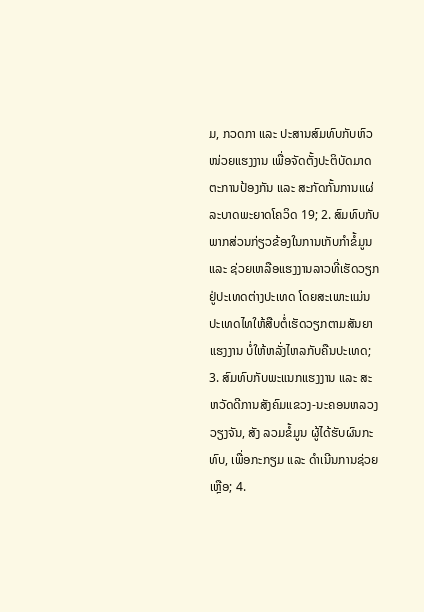ມ, ກວດກາ ແລະ ປະສານສົມທົບກັບຫົວໜ່ວຍແຮງງານ ເພື່ອຈັດຕັ້ງປະຕິບັດມາດຕະການປ້ອງກັນ ແລະ ສະກັດກັ້ນການແຜ່ລະບາດພະຍາດໂຄວິດ 19; 2. ສົມທົບກັບພາກສ່ວນກ່ຽວຂ້ອງໃນການເກັບກຳຂໍ້ມູນ ແລະ ຊ່ວຍເຫລືອແຮງງານລາວທີ່ເຮັດວຽກຢູ່ປະເທດຕ່າງປະເທດ ໂດຍສະເພາະແມ່ນປະເທດໄທໃຫ້ສືບຕໍ່ເຮັດວຽກຕາມສັນຍາແຮງງານ ບໍ່ໃຫ້ຫລັ່ງໄຫລກັບຄືນປະເທດ; 3. ສົມທົບກັບພະແນກແຮງງານ ແລະ ສະຫວັດດີການສັງຄົມແຂວງ-ນະຄອນຫລວງວຽງຈັນ, ສັງ ລວມຂໍ້ມູນ ຜູ້ໄດ້ຮັບຜົນກະທົບ, ເພື່ອກະກຽມ ແລະ ດຳເນີນການຊ່ວຍເຫຼືອ; 4.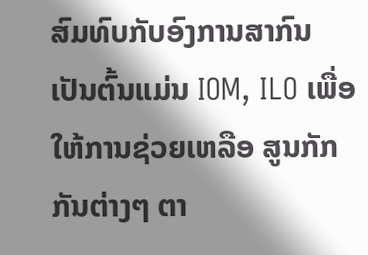ສົມທົບກັບອົງການສາກົນ ເປັນຕົ້ນແມ່ນ IOM, ILO ເພື່ອໃຫ້ການຊ່ວຍເຫລືອ ສູນກັກກັນຕ່າງໆ ຕາ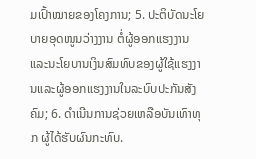ມເປົ້າໝາຍຂອງໂຄງການ; 5. ປະຕິບັດນະໂຍບາຍອຸດໜູນວ່າງງານ ຕໍ່ຜູ້ອອກແຮງງານ ແລະນະໂຍບານເງິນສົມທົບຂອງຜູ້ໃຊ້ແຮງງານແລະຜູ້ອອກແຮງງານໃນລະບົບປະກັນສັງຄົມ; 6. ດຳເນີນການຊ່ວຍເຫລືອບັນເທົາທຸກ ຜູ້ໄດ້ຮັບຜົນກະທົບ.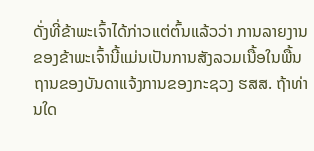ດັ່ງທີ່ຂ້າພະເຈົ້າໄດ້ກ່າວແຕ່ຕົ້ນແລ້ວວ່າ ການລາຍງານຂອງຂ້າພະເຈົ້ານີ້ແມ່ນເປັນການສັງລວມເນື້ອໃນພື້ນຖານຂອງບັນດາແຈ້ງການຂອງກະຊວງ ຮສສ. ຖ້າທ່ານໃດ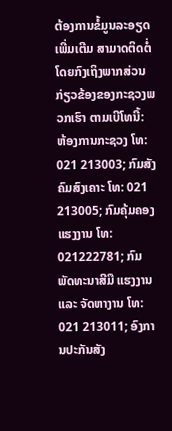ຕ້ອງການຂໍ້ມູນລະອຽດເພີ່ມເຕີມ ສາມາດຕິດຕໍ່ໂດຍກົງເຖິງພາກສ່ວນກ່ຽວຂ້ອງຂອງກະຊວງພວກເຮົາ ຕາມເບີໂທນີ້: ຫ້ອງການກະຊວງ ໂທ: 021 213003; ກົມສັງຄົມສົງເຄາະ ໂທ: 021 213005; ກົມຄຸ້ມຄອງແຮງງານ ໂທ: 021222781; ກົມ ພັດທະນາສີມື ແຮງງານ ແລະ ຈັດຫາງານ ໂທ: 021 213011; ອົງການປະກັນສັງ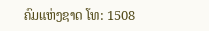ຄົມແຫ່ງຊາດ ໂທ: 1508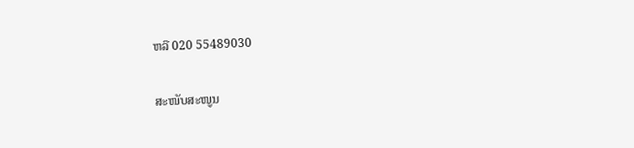ຫລື 020 55489030

ສະໜັບສະໜູນ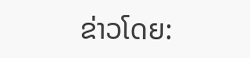ຂ່າວໂດຍ: